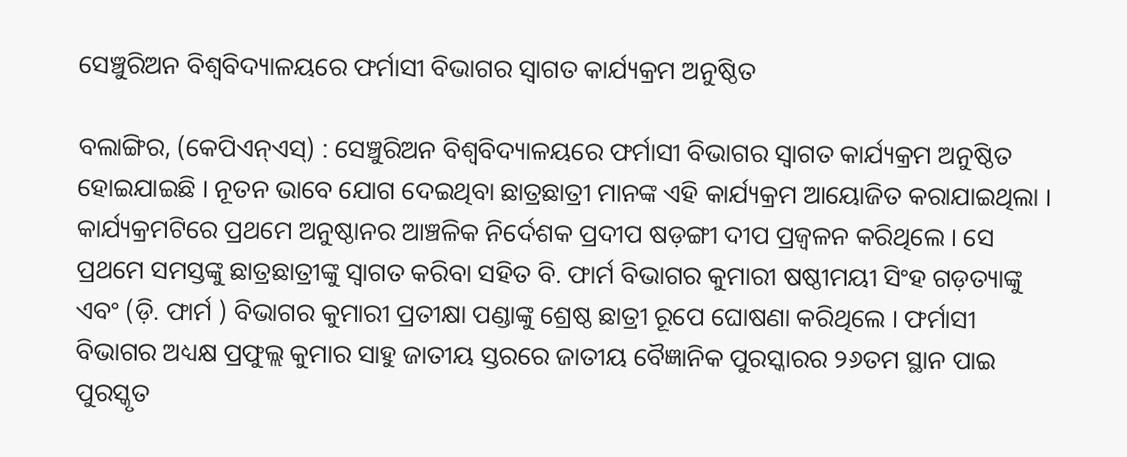ସେଞ୍ଚୁରିଅନ ବିଶ୍ୱବିଦ୍ୟାଳୟରେ ଫର୍ମାସୀ ବିଭାଗର ସ୍ୱାଗତ କାର୍ଯ୍ୟକ୍ରମ ଅନୁଷ୍ଠିତ

ବଲାଙ୍ଗିର, (କେପିଏନ୍‌ଏସ୍‌) : ସେଞ୍ଚୁରିଅନ ବିଶ୍ୱବିଦ୍ୟାଳୟରେ ଫର୍ମାସୀ ବିଭାଗର ସ୍ୱାଗତ କାର୍ଯ୍ୟକ୍ରମ ଅନୁଷ୍ଠିତ ହୋଇଯାଇଛି । ନୂତନ ଭାବେ ଯୋଗ ଦେଇଥିବା ଛାତ୍ରଛାତ୍ରୀ ମାନଙ୍କ ଏହି କାର୍ଯ୍ୟକ୍ରମ ଆୟୋଜିତ କରାଯାଇଥିଲା । କାର୍ଯ୍ୟକ୍ରମଟିରେ ପ୍ରଥମେ ଅନୁଷ୍ଠାନର ଆଞ୍ଚଳିକ ନିର୍ଦେଶକ ପ୍ରଦୀପ ଷଡ଼ଙ୍ଗୀ ଦୀପ ପ୍ରଜ୍ୱଳନ କରିଥିଲେ । ସେ ପ୍ରଥମେ ସମସ୍ତଙ୍କୁ ଛାତ୍ରଛାତ୍ରୀଙ୍କୁ ସ୍ୱାଗତ କରିବା ସହିତ ବି. ଫାର୍ମ ବିଭାଗର କୁମାରୀ ଷଷ୍ଠୀମୟୀ ସିଂହ ଗଡ଼ତ୍ୟାଙ୍କୁ ଏବଂ (ଡ଼ି. ଫାର୍ମ ) ବିଭାଗର କୁମାରୀ ପ୍ରତୀକ୍ଷା ପଣ୍ଡାଙ୍କୁ ଶ୍ରେଷ୍ଠ ଛାତ୍ରୀ ରୂପେ ଘୋଷଣା କରିଥିଲେ । ଫର୍ମାସୀ ବିଭାଗର ଅଧ୍ୟକ୍ଷ ପ୍ରଫୁଲ୍ଲ କୁମାର ସାହୁ ଜାତୀୟ ସ୍ତରରେ ଜାତୀୟ ବୈଜ୍ଞାନିକ ପୁରସ୍କାରର ୨୬ତମ ସ୍ଥାନ ପାଇ ପୁରସ୍କୃତ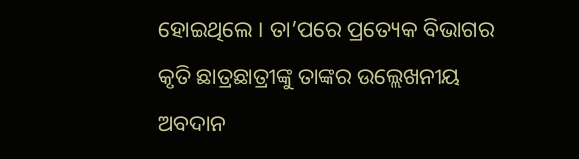ହୋଇଥିଲେ । ତା’ପରେ ପ୍ରତ୍ୟେକ ବିଭାଗର କୃତି ଛାତ୍ରଛାତ୍ରୀଙ୍କୁ ତାଙ୍କର ଉଲ୍ଲେଖନୀୟ ଅବଦାନ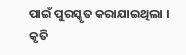ପାଇଁ ପୁରସ୍କୃତ କରାଯାଇଥିଲା । କୃତି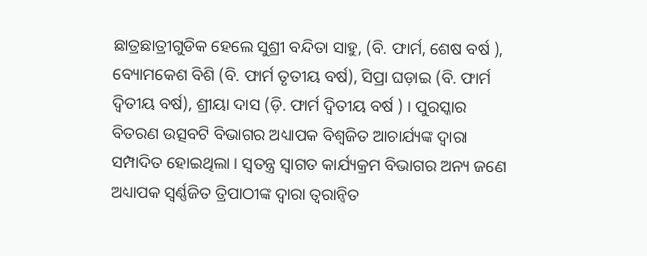ଛାତ୍ରଛାତ୍ରୀଗୁଡିକ ହେଲେ ସୁଶ୍ରୀ ବନ୍ଦିତା ସାହୁ, (ବି. ଫାର୍ମ, ଶେଷ ବର୍ଷ ), ବ୍ୟୋମକେଶ ବିଶି (ବି. ଫାର୍ମ ତୃତୀୟ ବର୍ଷ), ସିପ୍ରା ଘଡ଼ାଇ (ବି. ଫାର୍ମ ଦ୍ଵିତୀୟ ବର୍ଷ), ଶ୍ରୀୟା ଦାସ (ଡ଼ି. ଫାର୍ମ ଦ୍ଵିତୀୟ ବର୍ଷ ) । ପୁରସ୍କାର ବିତରଣ ଉତ୍ସବଟି ବିଭାଗର ଅଧ୍ୟାପକ ବିଶ୍ୱଜିତ ଆଚାର୍ଯ୍ୟଙ୍କ ଦ୍ୱାରା ସମ୍ପାଦିତ ହୋଇଥିଲା । ସ୍ୱତନ୍ତ୍ର ସ୍ୱାଗତ କାର୍ଯ୍ୟକ୍ରମ ବିଭାଗର ଅନ୍ୟ ଜଣେ ଅଧ୍ୟାପକ ସ୍ଵର୍ଣ୍ଣଜିତ ତ୍ରିପାଠୀଙ୍କ ଦ୍ୱାରା ତ୍ୱରାନ୍ୱିତ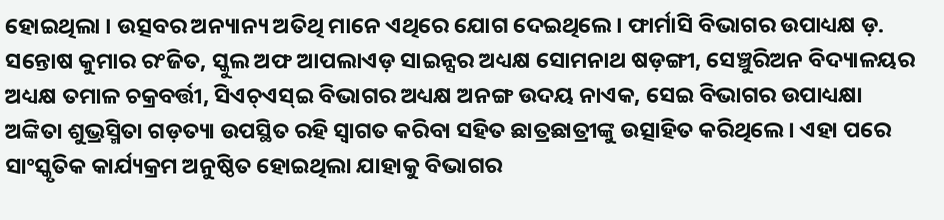ହୋଇଥିଲା । ଉତ୍ସବର ଅନ୍ୟାନ୍ୟ ଅତିଥି ମାନେ ଏଥିରେ ଯୋଗ ଦେଇଥିଲେ । ଫାର୍ମାସି ବିଭାଗର ଉପାଧ୍ୟକ୍ଷ ଡ଼. ସନ୍ତୋଷ କୁମାର ରଂଜିତ, ସ୍କୁଲ ଅଫ ଆପଲାଏଡ଼ ସାଇନ୍ସର ଅଧ୍ୟକ୍ଷ ସୋମନାଥ ଷଡ଼ଙ୍ଗୀ, ସେଞ୍ଚୁରିଅନ ବିଦ୍ୟାଳୟର ଅଧ୍ୟକ୍ଷ ତମାଳ ଚକ୍ରବର୍ତ୍ତୀ, ସିଏଚ୍‌ଏସ୍‌ଇ ବିଭାଗର ଅଧ୍ୟକ୍ଷ ଅନଙ୍ଗ ଉଦୟ ନାଏକ, ସେଇ ବିଭାଗର ଉପାଧ୍ୟକ୍ଷା ଅଙ୍କିତା ଶୁଭ୍ରସ୍ମିତା ଗଡ଼ତ୍ୟା ଉପସ୍ଥିତ ରହି ସ୍ୱାଗତ କରିବା ସହିତ ଛାତ୍ରଛାତ୍ରୀଙ୍କୁ ଉତ୍ସାହିତ କରିଥିଲେ । ଏହା ପରେ ସାଂସ୍କୃତିକ କାର୍ଯ୍ୟକ୍ରମ ଅନୁଷ୍ଠିତ ହୋଇଥିଲା ଯାହାକୁ ବିଭାଗର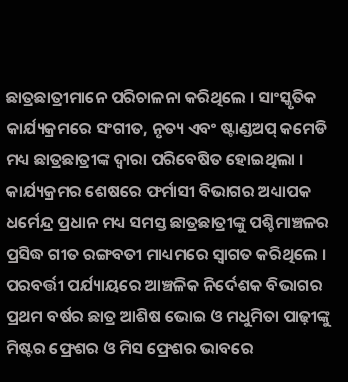ଛାତ୍ରଛାତ୍ରୀମାନେ ପରିଚାଳନା କରିଥିଲେ । ସାଂସ୍କୃତିକ କାର୍ଯ୍ୟକ୍ରମରେ ସଂଗୀତ, ନୃତ୍ୟ ଏବଂ ଷ୍ଟାଣ୍ଡଅପ୍‌ କମେଡି ମଧ୍ୟ ଛାତ୍ରଛାତ୍ରୀଙ୍କ ଦ୍ୱାରା ପରିବେଷିତ ହୋଇଥିଲା । କାର୍ଯ୍ୟକ୍ରମର ଶେଷରେ ଫର୍ମାସୀ ବିଭାଗର ଅଧ୍ୟାପକ ଧର୍ମେନ୍ଦ୍ର ପ୍ରଧାନ ମଧ୍ୟ ସମସ୍ତ ଛାତ୍ରଛାତ୍ରୀଙ୍କୁ ପଶ୍ଚିମାଞ୍ଚଳର ପ୍ରସିଦ୍ଧ ଗୀତ ରଙ୍ଗବତୀ ମାଧ୍ୟମରେ ସ୍ୱାଗତ କରିଥିଲେ । ପରବର୍ତ୍ତୀ ପର୍ଯ୍ୟାୟରେ ଆଞ୍ଚଳିକ ନିର୍ଦେଶକ ବିଭାଗର ପ୍ରଥମ ବର୍ଷର ଛାତ୍ର ଆଶିଷ ଭୋଇ ଓ ମଧୁମିତା ପାଢ଼ୀଙ୍କୁ ମିଷ୍ଟର ଫ୍ରେଶର ଓ ମିସ ଫ୍ରେଶର ଭାବରେ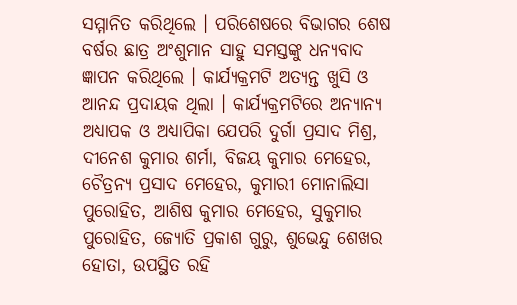ସମ୍ମାନିତ କରିଥିଲେ । ପରିଶେଷରେ ବିଭାଗର ଶେଷ ବର୍ଷର ଛାତ୍ର ଅଂଶୁମାନ ସାହୁ ସମସ୍ତଙ୍କୁ ଧନ୍ୟବାଦ ଜ୍ଞାପନ କରିଥିଲେ । କାର୍ଯ୍ୟକ୍ରମଟି ଅତ୍ୟନ୍ତ ଖୁସି ଓ ଆନନ୍ଦ ପ୍ରଦାୟକ ଥିଲା । କାର୍ଯ୍ୟକ୍ରମଟିରେ ଅନ୍ୟାନ୍ୟ ଅଧ୍ୟାପକ ଓ ଅଧ୍ୟାପିକା ଯେପରି ଦୁର୍ଗା ପ୍ରସାଦ ମିଶ୍ର, ଦୀନେଶ କୁମାର ଶର୍ମା, ବିଜୟ କୁମାର ମେହେର, ଚୈତ୍ରନ୍ୟ ପ୍ରସାଦ ମେହେର, କୁମାରୀ ମୋନାଲିସା ପୁରୋହିତ, ଆଶିଷ କୁମାର ମେହେର, ସୁକୁମାର ପୁରୋହିତ, ଜ୍ୟୋତି ପ୍ରକାଶ ଗୁରୁ, ଶୁଭେନ୍ଦୁ ଶେଖର ହୋତା, ଉପସ୍ଥିତ ରହି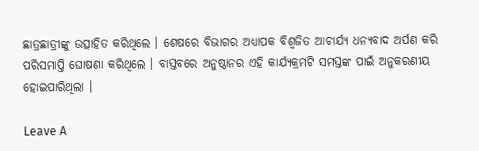ଛାତ୍ରଛାତ୍ରୀଙ୍କୁ ଉତ୍ସାହିତ କରିଥିଲେ । ଶେଷରେ ବିଭାଗର ଅଧ୍ୟାପକ ବିଶ୍ୱଜିତ ଆଚାର୍ଯ୍ୟ ଧନ୍ୟବାଦ ଅର୍ପଣ କରି ପରିସମାପ୍ତି ଘୋଷଣା କରିଥିଲେ । ବାସ୍ତବରେ ଅନୁଷ୍ଠାନର ଏହି କାର୍ଯ୍ୟକ୍ରମଟି ସମସ୍ତଙ୍କ ପାଇଁ ଅନୁକରଣୀୟ ହୋଇପାରିଥିଲା ।

Leave A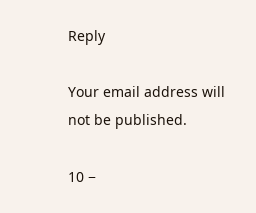Reply

Your email address will not be published.

10 −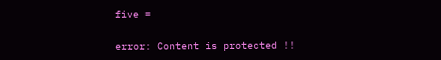five =

error: Content is protected !!